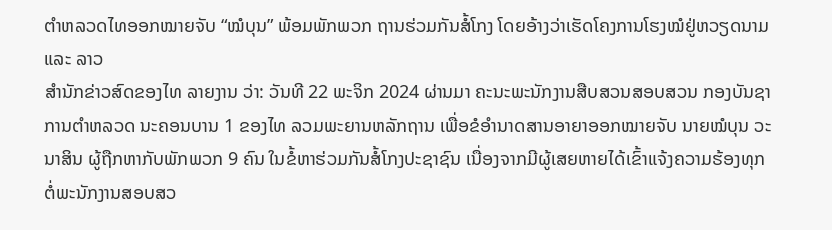ຕຳຫລວດໄທອອກໝາຍຈັບ “ໝໍບຸນ” ພ້ອມພັກພວກ ຖານຮ່ວມກັນສໍ້ໂກງ ໂດຍອ້າງວ່າເຮັດໂຄງການໂຮງໝໍຢູ່ຫວຽດນາມ ແລະ ລາວ
ສຳນັກຂ່າວສົດຂອງໄທ ລາຍງານ ວ່າ: ວັນທີ 22 ພະຈິກ 2024 ຜ່ານມາ ຄະນະພະນັກງານສືບສວນສອບສວນ ກອງບັນຊາການຕໍາຫລວດ ນະຄອນບານ 1 ຂອງໄທ ລວມພະຍານຫລັກຖານ ເພື່ອຂໍອໍານາດສານອາຍາອອກໝາຍຈັບ ນາຍໝໍບຸນ ວະນາສິນ ຜູ້ຖືກຫາກັບພັກພວກ 9 ຄົນ ໃນຂໍ້ຫາຮ່ວມກັນສໍ້ໂກງປະຊາຊົນ ເນື່ອງຈາກມີຜູ້ເສຍຫາຍໄດ້ເຂົ້າແຈ້ງຄວາມຮ້ອງທຸກຕໍ່ພະນັກງານສອບສວ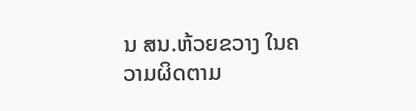ນ ສນ.ຫ້ວຍຂວາງ ໃນຄວາມຜິດຕາມ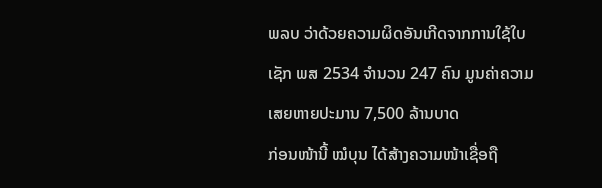ພລບ ວ່າດ້ວຍຄວາມຜິດອັນເກີດຈາກການໃຊ້ໃບເຊັກ ພສ 2534 ຈໍານວນ 247 ຄົນ ມູນຄ່າຄວາມເສຍຫາຍປະມານ 7,500 ລ້ານບາດ
ກ່ອນໜ້ານີ້ ໝໍບຸນ ໄດ້ສ້າງຄວາມໜ້າເຊື່ອຖື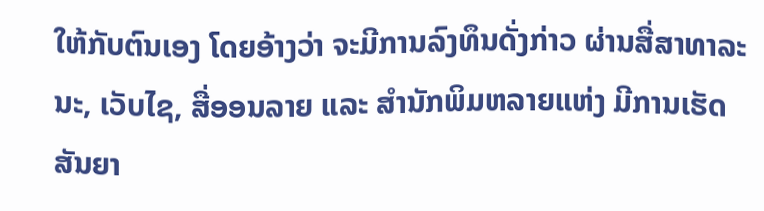ໃຫ້ກັບຕົນເອງ ໂດຍອ້າງວ່າ ຈະມີການລົງທຶນດັ່ງກ່າວ ຜ່ານສື່ສາທາລະນະ, ເວັບໄຊ, ສື່ອອນລາຍ ແລະ ສໍານັກພິມຫລາຍແຫ່ງ ມີການເຮັດສັນຍາ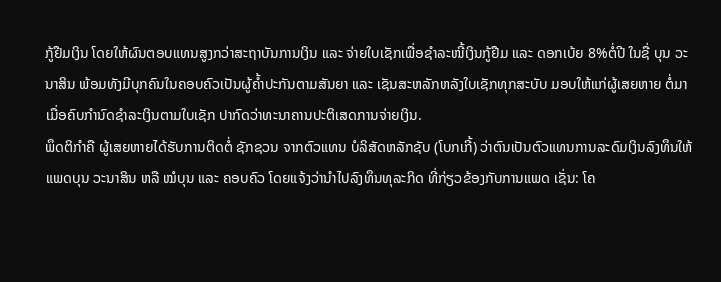ກູ້ຢືມເງິນ ໂດຍໃຫ້ຜົນຕອບແທນສູງກວ່າສະຖາບັນການເງິນ ແລະ ຈ່າຍໃບເຊັກເພື່ອຊໍາລະໜີ້ເງິນກູ້ຢືມ ແລະ ດອກເບ້ຍ 8%ຕໍ່ປີ ໃນຊື່ ບຸນ ວະນາສິນ ພ້ອມທັງມີບຸກຄົນໃນຄອບຄົວເປັນຜູ້ຄໍ້າປະກັນຕາມສັນຍາ ແລະ ເຊັນສະຫລັກຫລັງໃບເຊັກທຸກສະບັບ ມອບໃຫ້ແກ່ຜູ້ເສຍຫາຍ ຕໍ່ມາເມື່ອຄົບກໍານົດຊໍາລະເງິນຕາມໃບເຊັກ ປາກົດວ່າທະນາຄານປະຕິເສດການຈ່າຍເງິນ.
ພຶດຕິກໍາຄື ຜູ້ເສຍຫາຍໄດ້ຮັບການຕິດຕໍ່ ຊັກຊວນ ຈາກຕົວແທນ ບໍລິສັດຫລັກຊັບ (ໂບກເກີ້) ວ່າຕົນເປັນຕົວແທນການລະດົມເງິນລົງທຶນໃຫ້ ແພດບຸນ ວະນາສິນ ຫລື ໝໍບຸນ ແລະ ຄອບຄົວ ໂດຍແຈ້ງວ່ານໍາໄປລົງທຶນທຸລະກິດ ທີ່ກ່ຽວຂ້ອງກັບການແພດ ເຊັ່ນ: ໂຄ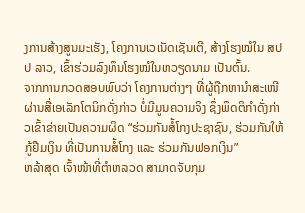ງການສ້າງສູນມະເຮັງ, ໂຄງການເວເນັດເຊັນເຕີ, ສ້າງໂຮງໝໍໃນ ສປປ ລາວ, ເຂົ້າຮ່ວມລົງທຶນໂຮງໝໍໃນຫວຽດນາມ ເປັນຕົ້ນ.
ຈາກການກວດສອບພົບວ່າ ໂຄງການຕ່າງໆ ທີ່ຜູ້ຖືກຫານໍາສະເໜີຜ່ານສື່ເອເລັກໂຕນິກດັ່ງກ່າວ ບໍ່ມີມູນຄວາມຈິງ ຊຶ່ງພຶດຕິກໍາດັ່ງກ່າວເຂົ້າຂ່າຍເປັນຄວາມຜິດ “ຮ່ວມກັນສໍ້ໂກງປະຊາຊົນ, ຮ່ວມກັນໃຫ້ກູ້ຢືມເງິນ ທີ່ເປັນການສໍ້ໂກງ ແລະ ຮ່ວມກັນຟອກເງິນ”
ຫລ້າສຸດ ເຈົ້າໜ້າທີ່ຕໍາຫລວດ ສາມາດຈັບກຸມ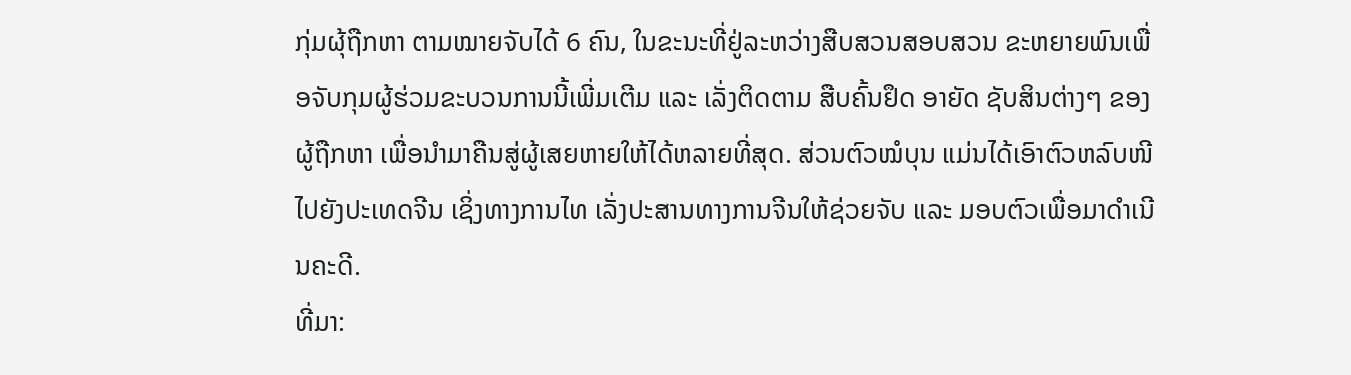ກຸ່ມຜຸ້ຖືກຫາ ຕາມໝາຍຈັບໄດ້ 6 ຄົນ, ໃນຂະນະທີ່ຢູ່ລະຫວ່າງສືບສວນສອບສວນ ຂະຫຍາຍພົນເພື່ອຈັບກຸມຜູ້ຮ່ວມຂະບວນການນີ້ເພີ່ມເຕີມ ແລະ ເລັ່ງຕິດຕາມ ສືບຄົ້ນຢຶດ ອາຍັດ ຊັບສິນຕ່າງໆ ຂອງຜູ້ຖືກຫາ ເພື່ອນໍາມາຄືນສູ່ຜູ້ເສຍຫາຍໃຫ້ໄດ້ຫລາຍທີ່ສຸດ. ສ່ວນຕົວໝໍບຸນ ແມ່ນໄດ້ເອົາຕົວຫລົບໜີໄປຍັງປະເທດຈີນ ເຊິ່ງທາງການໄທ ເລັ່ງປະສານທາງການຈີນໃຫ້ຊ່ວຍຈັບ ແລະ ມອບຕົວເພື່ອມາດຳເນີນຄະດີ.
ທີ່ມາ: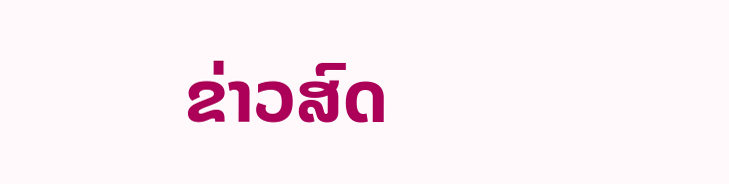ຂ່າວສົດ